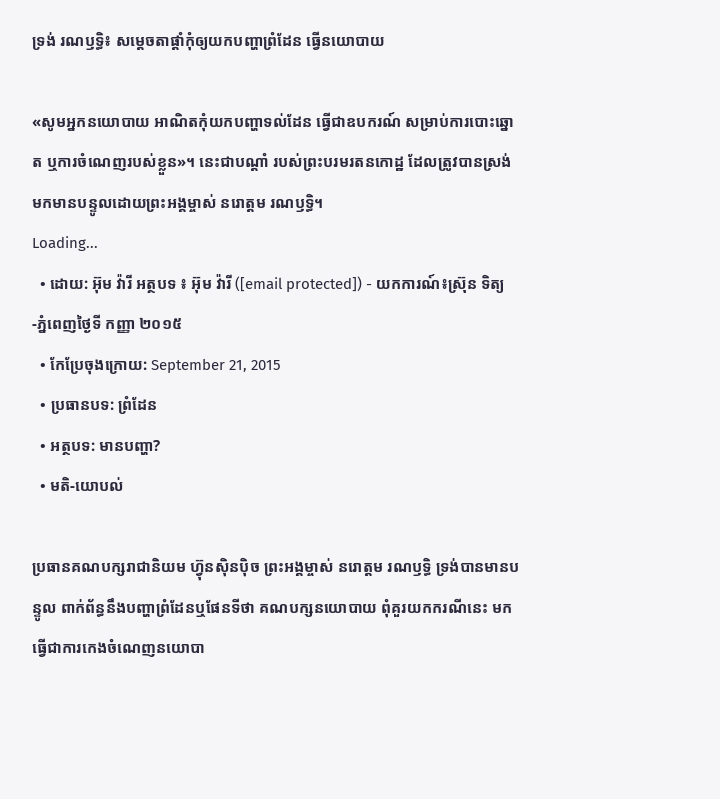ទ្រង់ រណឫទ្ធិ៖ សម្តេចតាផ្តាំកុំឲ្យយកបញ្ហាព្រំដែន ធ្វើនយោបាយ

«សូមអ្នកនយោបាយ អាណិតកុំយកបញ្ហាទល់ដែន ធ្វើជាឧបករណ៍ សម្រាប់ការបោះឆ្នោត ឬការចំណេញរបស់ខ្លួន»។ នេះជាបណ្តាំ របស់ព្រះបរមរតនកោដ្ឋ ដែលត្រូវបានស្រង់ មកមានបន្ទូលដោយព្រះអង្គម្ចាស់ នរោត្ដម រណឫទ្ធិ។
Loading...
  • ដោយ: អ៊ុម វ៉ារី អត្ថបទ ៖ អ៊ុម វ៉ារី ([email protected]) - យកការណ៍៖ស្រ៊ុន ទិត្យ -ភ្នំពេញថ្ងៃទី កញ្ញា ២០១៥
  • កែប្រែចុងក្រោយ: September 21, 2015
  • ប្រធានបទ: ព្រំដែន
  • អត្ថបទ: មានបញ្ហា?
  • មតិ-យោបល់

ប្រធានគណបក្សរាជានិយម ហ៊្វុនស៊ិនប៉ិច ព្រះអង្គម្ចាស់ នរោត្តម រណឫទ្ធិ ទ្រង់បានមានបន្ទូល ពាក់ព័ន្ធនឹងបញ្ហាព្រំដែនឬផែនទីថា គណបក្សនយោបាយ ពុំគួរយកករណីនេះ មកធ្វើជាការកេងចំណេញនយោបា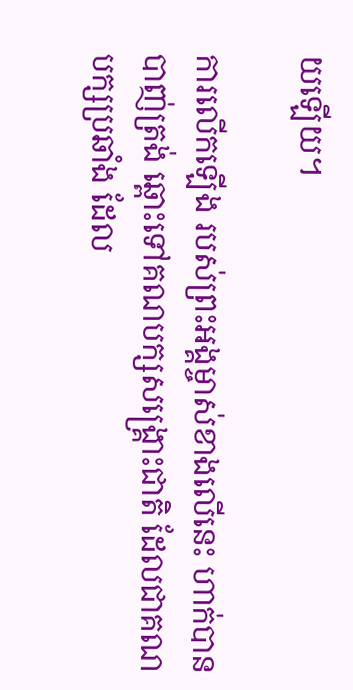យឡើយ។

ការលើកឡើង របស់ព្រះអង្គម្ចាស់ខាងលើនេះ ហាក់បានបាញ់ត្រង់ ឆ្ពោះទៅគណបក្សសង្គ្រោះជាតិ ដែលជាគណបក្សប្រឆាំង ដែល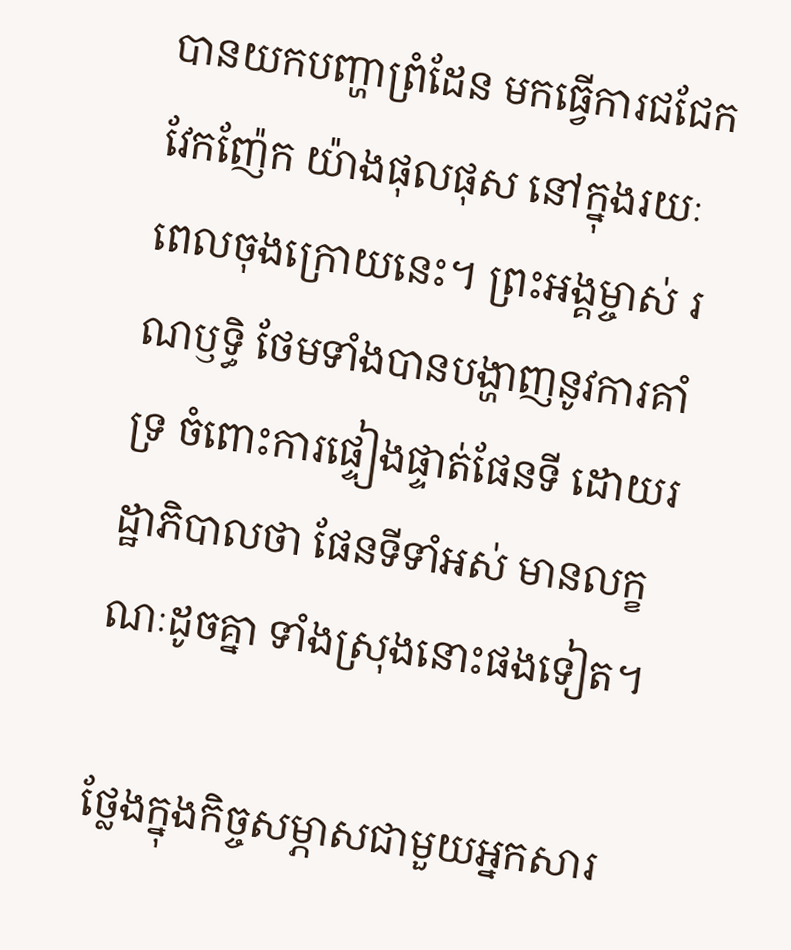បានយកបញ្ហាព្រំដែន មកធ្វើការជជែកវែកញ៉ែក យ៉ាងផុលផុស នៅក្នុងរយៈពេលចុងក្រោយនេះ។ ព្រះអង្គម្ចាស់ រណឫទ្ធិ ថែមទាំងបានបង្ហាញនូវការគាំទ្រ ចំពោះការផ្ទៀងផ្ទាត់ផែនទី ដោយរដ្ឋាភិបាលថា ផែនទីទាំអស់ មានលក្ខណៈដូចគ្នា ទាំងស្រុងនោះផងទៀត។

ថ្លែងក្នុងកិច្ចសម្ភាសជាមួយអ្នកសារ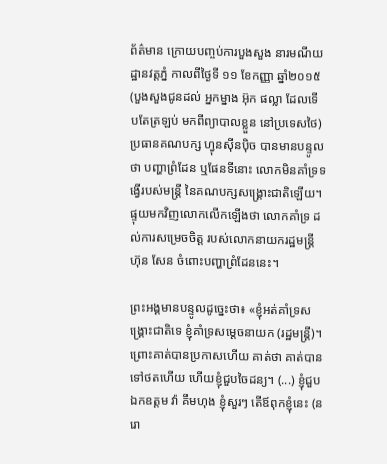ព័ត៌មាន ក្រោយបញ្ចប់ការបួងសួង នារមណីយដ្ឋានវត្តភ្នំ កាលពីថ្ងៃទី ១១ ខែកញ្ញា ឆ្នាំ២០១៥ (បួងសួងជូនដល់ អ្នកម្នាង អ៊ុក ផល្លា ដែលទើបតែត្រឡប់ មកពីព្យាបាលខ្លួន នៅប្រទេសថៃ) ប្រធានគណបក្ស ហ្វុនស៊ីនប៉ិច បានមានបន្ទូលថា បញ្ហាព្រំដែន ឬផែនទីនោះ លោកមិនគាំទ្រទង្វើរបស់មន្រ្តី នៃគណបក្សសង្គ្រោះជាតិឡើយ។ ផ្ទុយមកវិញលោកលើកឡើងថា លោកគាំទ្រ ដល់ការសម្រេចចិត្ត របស់លោកនាយករដ្ឋមន្រ្តី ហ៊ុន សែន ចំពោះបញ្ហាព្រំដែននេះ។

ព្រះអង្គមានបន្ទូលដូច្នេះថា៖ «ខ្ញុំអត់គាំទ្រសង្គ្រោះជាតិទេ ខ្ញុំគាំទ្រសម្តេចនាយក (រដ្ឋមន្រ្តី)។ ព្រោះគាត់បានប្រកាសហើយ គាត់ថា គាត់បានទៅថតហើយ ហើយខ្ញុំជួបចៃដន្យ។ (...) ខ្ញុំជួបឯកឧត្តម វ៉ា គឹមហុង ខ្ញុំសួរៗ តើឪពុកខ្ញុំនេះ (នរោ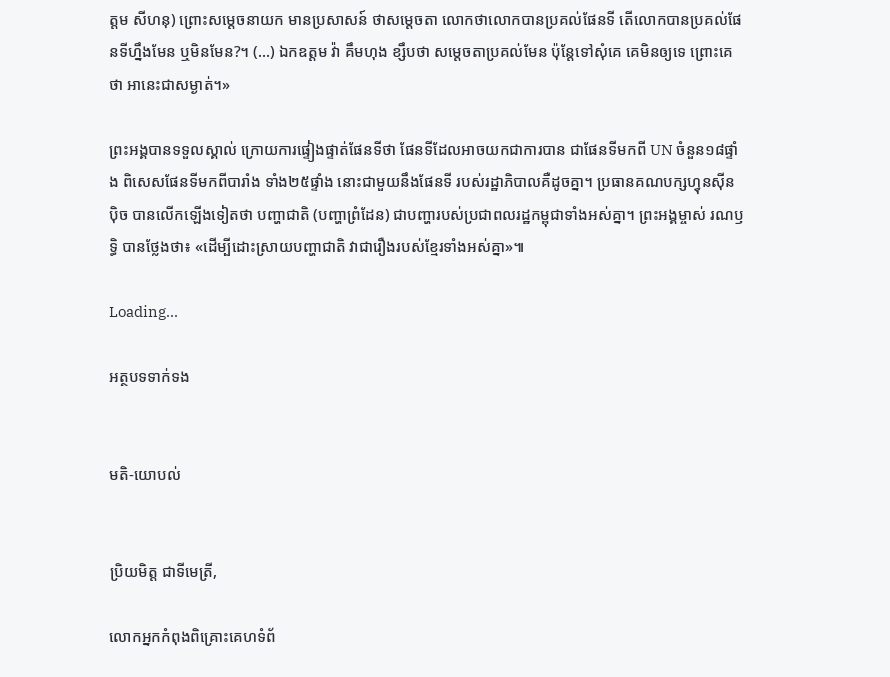ត្តម សីហនុ) ព្រោះសម្តេចនាយក មានប្រសាសន៍ ថាសម្តេចតា លោកថាលោកបានប្រគល់ផែនទី តើលោកបានប្រគល់ផែនទីហ្នឹងមែន ឬមិនមែន?។ (...) ឯកឧត្តម វ៉ា គឹមហុង ខ្សឹបថា សម្តេចតាប្រគល់មែន ប៉ុន្តែទៅសុំគេ គេមិនឲ្យទេ ព្រោះគេថា អានេះជាសម្ងាត់។»

ព្រះអង្គបានទទួលស្គាល់ ក្រោយការផ្ទៀងផ្ទាត់ផែនទីថា ផែនទីដែលអាចយកជាការបាន ជាផែនទីមកពី UN ចំនួន១៨ផ្ទាំង ពិសេសផែនទីមកពីបារាំង ទាំង២៥ផ្ទាំង នោះជាមួយនឹងផែនទី របស់រដ្ឋាភិបាលគឺដូចគ្នា។ ប្រធានគណបក្សហ្វុនស៊ីនប៉ិច បានលើកឡើងទៀតថា បញ្ហាជាតិ (បញ្ហាព្រំដែន) ជាបញ្ហារបស់ប្រជាពលរដ្ឋកម្ពុជាទាំងអស់គ្នា។ ព្រះអង្គម្ចាស់ រណឫទ្ធិ បានថ្លែងថា៖ «ដើម្បីដោះស្រាយបញ្ហាជាតិ វាជារឿងរបស់ខ្មែរទាំងអស់គ្នា»៕

Loading...

អត្ថបទទាក់ទង


មតិ-យោបល់


ប្រិយមិត្ត ជាទីមេត្រី,

លោកអ្នកកំពុងពិគ្រោះគេហទំព័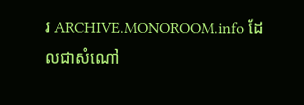រ ARCHIVE.MONOROOM.info ដែលជាសំណៅ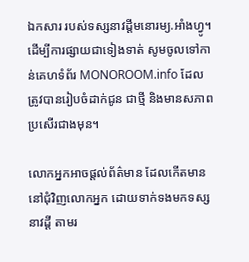ឯកសារ របស់ទស្សនាវដ្ដីមនោរម្យ.អាំងហ្វូ។ ដើម្បីការផ្សាយជាទៀងទាត់ សូមចូលទៅកាន់គេហទំព័រ MONOROOM.info ដែលត្រូវបានរៀបចំដាក់ជូន ជាថ្មី និងមានសភាពប្រសើរជាងមុន។

លោកអ្នកអាចផ្ដល់ព័ត៌មាន ដែលកើតមាន នៅជុំវិញលោកអ្នក ដោយទាក់ទងមកទស្សនាវដ្ដី តាមរ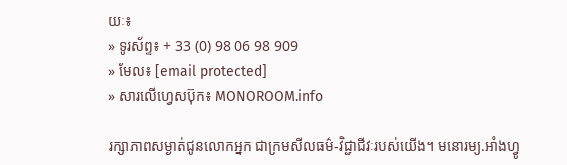យៈ៖
» ទូរស័ព្ទ៖ + 33 (0) 98 06 98 909
» មែល៖ [email protected]
» សារលើហ្វេសប៊ុក៖ MONOROOM.info

រក្សាភាពសម្ងាត់ជូនលោកអ្នក ជាក្រមសីលធម៌-វិជ្ជាជីវៈរបស់យើង។ មនោរម្យ.អាំងហ្វូ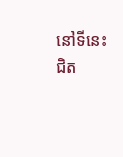នៅទីនេះ ជិត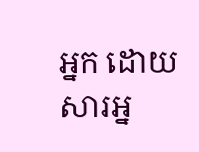អ្នក ដោយសារអ្ន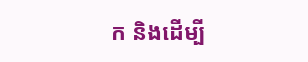ក និងដើម្បី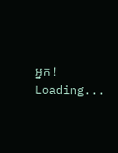អ្នក !
Loading...